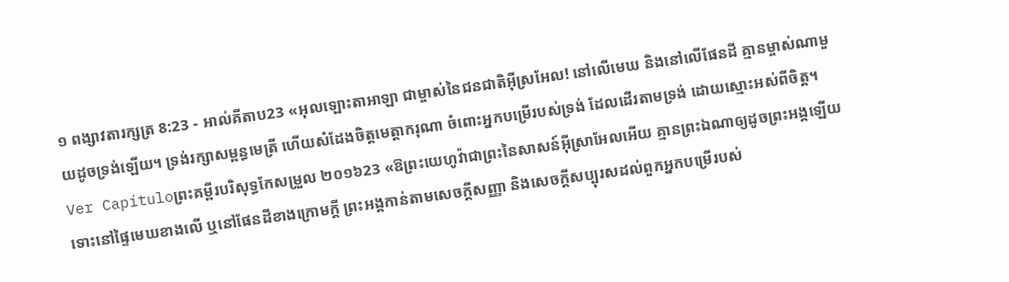១ ពង្សាវតារក្សត្រ 8:23 - អាល់គីតាប23 «អុលឡោះតាអាឡា ជាម្ចាស់នៃជនជាតិអ៊ីស្រអែល! នៅលើមេឃ និងនៅលើផែនដី គ្មានម្ចាស់ណាមួយដូចទ្រង់ឡើយ។ ទ្រង់រក្សាសម្ពន្ធមេត្រី ហើយសំដែងចិត្តមេត្តាករុណា ចំពោះអ្នកបម្រើរបស់ទ្រង់ ដែលដើរតាមទ្រង់ ដោយស្មោះអស់ពីចិត្ត។ Ver Capítuloព្រះគម្ពីរបរិសុទ្ធកែសម្រួល ២០១៦23 «ឱព្រះយេហូវ៉ាជាព្រះនៃសាសន៍អ៊ីស្រាអែលអើយ គ្មានព្រះឯណាឲ្យដូចព្រះអង្គឡើយ ទោះនៅផ្ទៃមេឃខាងលើ ឬនៅផែនដីខាងក្រោមក្តី ព្រះអង្គកាន់តាមសេចក្ដីសញ្ញា និងសេចក្ដីសប្បុរសដល់ពួកអ្នកបម្រើរបស់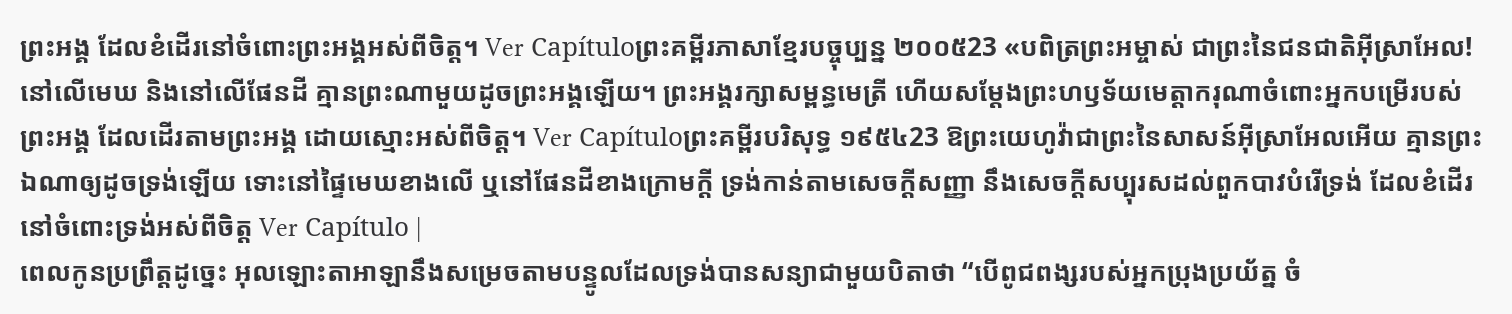ព្រះអង្គ ដែលខំដើរនៅចំពោះព្រះអង្គអស់ពីចិត្ត។ Ver Capítuloព្រះគម្ពីរភាសាខ្មែរបច្ចុប្បន្ន ២០០៥23 «បពិត្រព្រះអម្ចាស់ ជាព្រះនៃជនជាតិអ៊ីស្រាអែល! នៅលើមេឃ និងនៅលើផែនដី គ្មានព្រះណាមួយដូចព្រះអង្គឡើយ។ ព្រះអង្គរក្សាសម្ពន្ធមេត្រី ហើយសម្តែងព្រះហឫទ័យមេត្តាករុណាចំពោះអ្នកបម្រើរបស់ព្រះអង្គ ដែលដើរតាមព្រះអង្គ ដោយស្មោះអស់ពីចិត្ត។ Ver Capítuloព្រះគម្ពីរបរិសុទ្ធ ១៩៥៤23 ឱព្រះយេហូវ៉ាជាព្រះនៃសាសន៍អ៊ីស្រាអែលអើយ គ្មានព្រះឯណាឲ្យដូចទ្រង់ឡើយ ទោះនៅផ្ទៃមេឃខាងលើ ឬនៅផែនដីខាងក្រោមក្តី ទ្រង់កាន់តាមសេចក្ដីសញ្ញា នឹងសេចក្ដីសប្បុរសដល់ពួកបាវបំរើទ្រង់ ដែលខំដើរនៅចំពោះទ្រង់អស់ពីចិត្ត Ver Capítulo |
ពេលកូនប្រព្រឹត្តដូច្នេះ អុលឡោះតាអាឡានឹងសម្រេចតាមបន្ទូលដែលទ្រង់បានសន្យាជាមួយបិតាថា “បើពូជពង្សរបស់អ្នកប្រុងប្រយ័ត្ន ចំ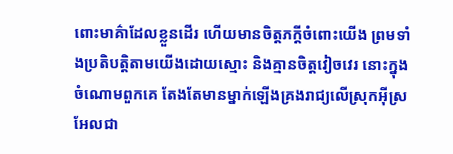ពោះមាគ៌ាដែលខ្លួនដើរ ហើយមានចិត្តភក្តីចំពោះយើង ព្រមទាំងប្រតិបត្តិតាមយើងដោយស្មោះ និងគ្មានចិត្តវៀចវេរ នោះក្នុងចំណោមពួកគេ តែងតែមានម្នាក់ឡើងគ្រងរាជ្យលើស្រុកអ៊ីស្រអែលជា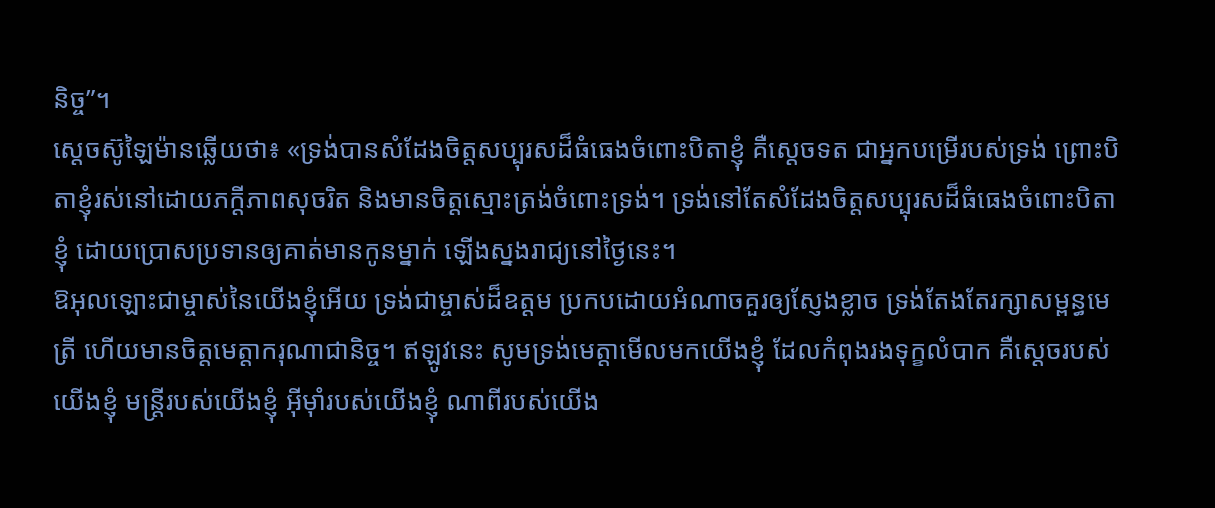និច្ច”។
ស្តេចស៊ូឡៃម៉ានឆ្លើយថា៖ «ទ្រង់បានសំដែងចិត្តសប្បុរសដ៏ធំធេងចំពោះបិតាខ្ញុំ គឺស្តេចទត ជាអ្នកបម្រើរបស់ទ្រង់ ព្រោះបិតាខ្ញុំរស់នៅដោយភក្តីភាពសុចរិត និងមានចិត្តស្មោះត្រង់ចំពោះទ្រង់។ ទ្រង់នៅតែសំដែងចិត្តសប្បុរសដ៏ធំធេងចំពោះបិតាខ្ញុំ ដោយប្រោសប្រទានឲ្យគាត់មានកូនម្នាក់ ឡើងស្នងរាជ្យនៅថ្ងៃនេះ។
ឱអុលឡោះជាម្ចាស់នៃយើងខ្ញុំអើយ ទ្រង់ជាម្ចាស់ដ៏ឧត្ដម ប្រកបដោយអំណាចគួរឲ្យស្ញែងខ្លាច ទ្រង់តែងតែរក្សាសម្ពន្ធមេត្រី ហើយមានចិត្តមេត្តាករុណាជានិច្ច។ ឥឡូវនេះ សូមទ្រង់មេត្តាមើលមកយើងខ្ញុំ ដែលកំពុងរងទុក្ខលំបាក គឺស្ដេចរបស់យើងខ្ញុំ មន្ត្រីរបស់យើងខ្ញុំ អ៊ីមុាំរបស់យើងខ្ញុំ ណាពីរបស់យើង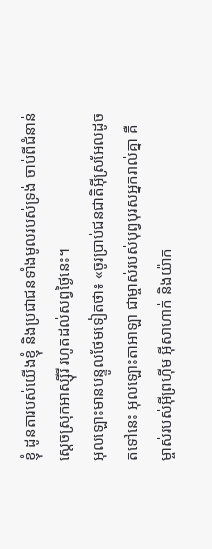ខ្ញុំ ដូនតារបស់យើងខ្ញុំ និងប្រជាជនទាំងមូលរបស់ទ្រង់ ចាប់ពីជំនាន់ស្ដេចស្រុកអាស្ស៊ីរី រហូតដល់សព្វថ្ងៃនេះ។
អុលឡោះមានបន្ទូលថែមទៀតថា៖ «ចូរប្រាប់ជនជាតិអ៊ីស្រអែលដូចតទៅនេះ អុលឡោះតាអាឡា ជាម្ចាស់របស់បុព្វបុរសអ្នករាល់គ្នា គឺម្ចាស់របស់អ៊ីព្រហ៊ីម អ៊ីសាហាក់ និងយ៉ាក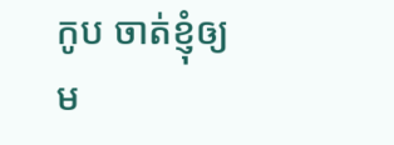កូប ចាត់ខ្ញុំឲ្យម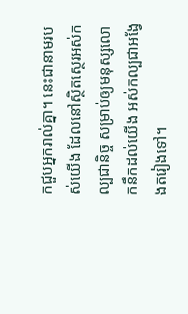កជួបអ្នករាល់គ្នា។ នេះជានាមរបស់យើង ដែលនៅស្ថិតស្ថេរអស់កល្បជានិច្ច សម្រាប់ឲ្យមនុស្សលោកនឹកដល់យើង អស់កល្បជាអង្វែងតរៀងទៅ។